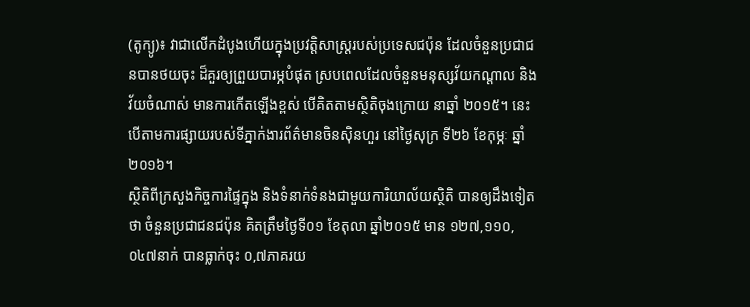(តូក្យូ)៖ វាជាលើកដំបូងហើយក្នុងប្រវត្តិសាស្ត្ររបស់ប្រទេសជប៉ុន ដែលចំនួនប្រជាជនបានថយចុះ ដ៏គួរឲ្យព្រួយបារម្ភបំផុត ស្របពេលដែលចំនួនមនុស្សវ័យកណ្តាល និង វ័យចំណាស់ មានការកើតឡើងខ្ពស់ បើគិតតាមស្ថិតិចុងក្រោយ នាឆ្នាំ ២០១៥។ នេះបើតាមការផ្សាយរបស់ទីភ្នាក់ងារព័ត៌មានចិនស៊ិនហួរ នៅថ្ងៃសុក្រ ទី២៦ ខែកុម្ភៈ ឆ្នាំ ២០១៦។
ស្ថិតិពីក្រសួងកិច្ចការផ្ទៃក្នុង និងទំនាក់ទំនងជាមួយការិយាល័យស្ថិតិ បានឲ្យដឹងទៀតថា ចំនួនប្រជាជនជប៉ុន គិតត្រឹមថ្ងៃទី០១ ខែតុលា ឆ្នាំ២០១៥ មាន ១២៧,១១០,០៤៧នាក់ បានធ្លាក់ចុះ ០,៧ភាគរយ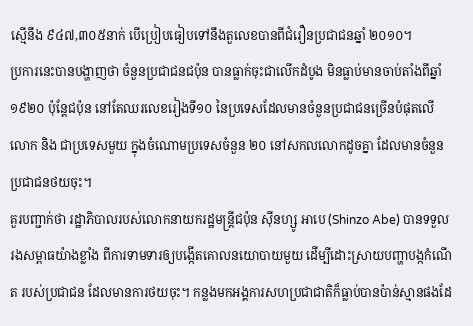ស្មើនឹង ៩៤៧,៣០៥នាក់ បើប្រៀបធៀបទៅនឹងតួលេខបានពីជំរឿនប្រជាជនឆ្នាំ ២០១០។
ប្រការនេះបានបង្ហាញថា ចំនួនប្រជាជនជប៉ុន បានធ្លាក់ចុះជាលើកដំបូង មិនធ្លាប់មានចាប់តាំងពីឆ្នាំ ១៩២០ ប៉ុន្តែជប៉ុន នៅតែឈរលេខរៀងទី១០ នៃប្រទេសដែលមានចំនួនប្រជាជនច្រើនបំផុតលើលោក និង ជាប្រទេសមួយ ក្នុងចំណោមប្រទេសចំនួន ២០ នៅសកលលោកដូចគ្នា ដែលមានចំនួនប្រជាជនថយចុះ។
គួរបញ្ជាក់ថា រដ្ឋាភិបាលរបស់លោកនាយករដ្ឋមន្ត្រីជប៉ុន ស៊ីនហ្សូ អាបេ (Shinzo Abe) បានទទួលរងសម្ពាធយ៉ាងខ្លាំង ពីការទាមទារឲ្យបង្កើតគោលនយោបាយមួយ ដើម្បីដោះស្រាយបញ្ហាបង្កកំណើត របស់ប្រជាជន ដែលមានការថយចុះ។ កន្លងមកអង្គការសហប្រជាជាតិក៏ធ្លាប់បានប៉ាន់ស្មានផងដែ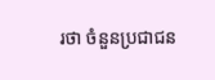រថា ចំនួនប្រជាជន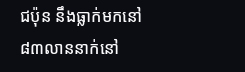ជប៉ុន នឹងធ្លាក់មកនៅ ៨៣លាននាក់នៅ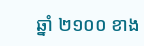ឆ្នាំ ២១០០ ខាង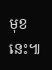មុខនេះ៕